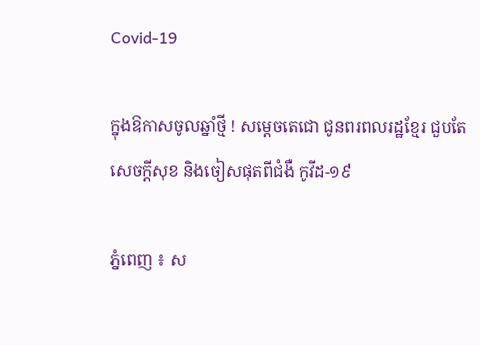Covid-19

ក្នុងឱកាសចូលឆ្នាំថ្មី ! សម្ដេចតេជោ ជូនពរពលរដ្ឋខ្មែរ ជួបតែសេចក្តីសុខ និងចៀសផុតពីជំងឺ កូវីដ-១៩

ភ្នំពេញ ៖ ស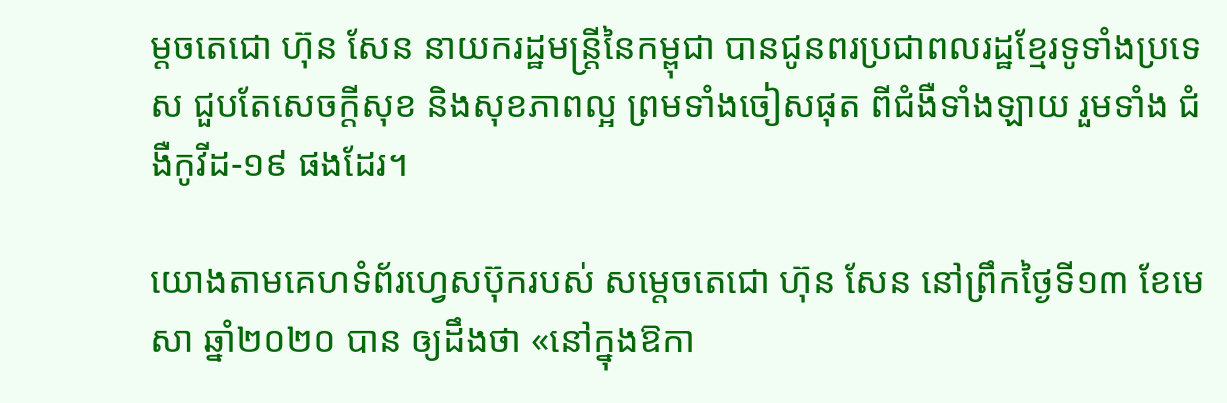ម្ដចតេជោ ហ៊ុន សែន នាយករដ្ឋមន្ដ្រីនៃកម្ពុជា បានជូនពរប្រជាពលរដ្ឋខ្មែរទូទាំងប្រទេស ជួបតែសេចក្តីសុខ និងសុខភាពល្អ ព្រមទាំងចៀសផុត ពីជំងឺទាំងឡាយ រួមទាំង ជំងឺកូវីដ-១៩ ផងដែរ។

យោងតាមគេហទំព័រហ្វេសប៊ុករបស់ សម្ដេចតេជោ ហ៊ុន សែន នៅព្រឹកថ្ងៃទី១៣ ខែមេសា ឆ្នាំ២០២០ បាន ឲ្យដឹងថា «នៅក្នុងឱកា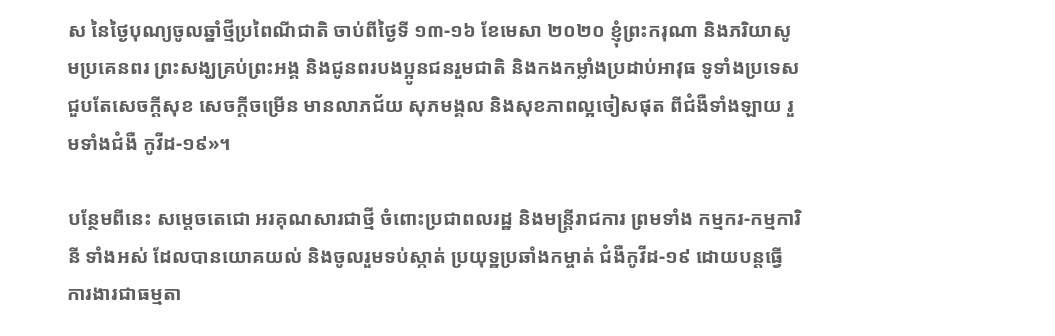ស នៃថ្ងៃបុណ្យចូលឆ្នាំថ្មីប្រពៃណីជាតិ ចាប់ពីថ្ងៃទី ១៣-១៦ ខែមេសា ២០២០ ខ្ញុំព្រះករុណា និងភរិយាសូមប្រគេនពរ ព្រះសង្ឃគ្រប់ព្រះអង្គ និងជូនពរបងប្អូនជនរួមជាតិ និងកងកម្លាំងប្រដាប់អាវុធ ទូទាំងប្រទេស ជួបតែសេចក្តីសុខ សេចក្តីចម្រើន មានលាភជ័យ សុភមង្គល និងសុខភាពល្អចៀសផុត ពីជំងឺទាំងឡាយ រួមទាំងជំងឺ កូវីដ-១៩»។

បន្ថែមពីនេះ សម្ដេចតេជោ អរគុណសារជាថ្មី ចំពោះប្រជាពលរដ្ឋ និងមន្រ្តីរាជការ ព្រមទាំង កម្មករ-កម្មការិនី ទាំងអស់ ដែលបានយោគយល់ និងចូលរួមទប់ស្កាត់ ប្រយុទ្ឋប្រឆាំងកម្ចាត់ ជំងឺកូវីដ-១៩ ដោយបន្តធ្វើការងារជាធម្មតា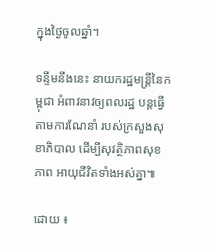ក្នុងថ្ងៃចូលឆ្នាំ។

ទន្ទឹមនឹងនេះ នាយករដ្ឋមន្ដ្រីនៃកម្ពុជា អំពាវនាវឲ្យពលរដ្ឋ បន្តធ្វើតាមការណែនាំ របស់ក្រសួងសុខាភិបាល ដើម្បីសុវត្ថិភាពសុខភាព អាយុជីវិតទាំងអស់គ្នា៕

ដោយ ៖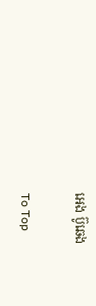អេង ប៊ូឆេង

To Top